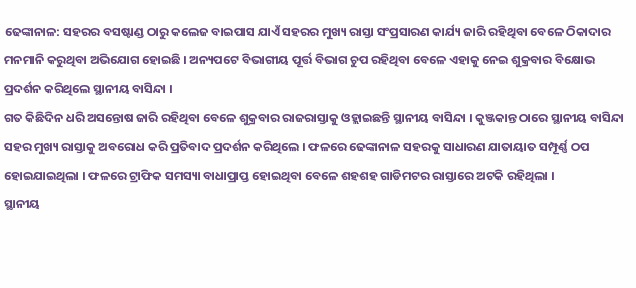ଢେଙ୍କାନାଳ: ସହରର ବସଷ୍ଟାଣ୍ଡ ଠାରୁ କଲେଜ ବାଇପାସ ଯାଏଁ ସହରର ମୁଖ୍ୟ ରାସ୍ତା ସଂପ୍ରସାରଣ କାର୍ଯ୍ୟ ଜାରି ରହିଥିବା ବେଳେ ଠିକାଦାର ମନମାନି କରୁଥିବା ଅଭିଯୋଗ ହୋଇଛି । ଅନ୍ୟପଟେ ବିଭାଗୀୟ ପୂର୍ତ୍ତ ବିଭାଗ ଚୁପ ରହିଥିବା ବେଳେ ଏହାକୁ ନେଇ ଶୁକ୍ରବାର ବିକ୍ଷୋଭ ପ୍ରଦର୍ଶନ କରିଥିଲେ ସ୍ଥାନୀୟ ବାସିନ୍ଦା ।
ଗତ କିଛିଦିନ ଧରି ଅସନ୍ତୋଷ ଜାରି ରହିଥିବା ବେଳେ ଶୁକ୍ରବାର ରାଜରାସ୍ତାକୁ ଓହ୍ଲାଇଛନ୍ତି ସ୍ଥାନୀୟ ବାସିନ୍ଦା । କୁଞ୍ଜକାନ୍ତ ଠାରେ ସ୍ଥାନୀୟ ବାସିନ୍ଦା ସହର ମୁଖ୍ୟ ରାସ୍ତାକୁ ଅବରୋଧ କରି ପ୍ରତିବାଦ ପ୍ରଦର୍ଶନ କରିଥିଲେ । ଫଳରେ ଢେଙ୍କାନାଳ ସହରକୁ ସାଧାରଣ ଯାତାୟାତ ସମ୍ପୂର୍ଣ୍ଣ ଠପ ହୋଇଯାଇଥିଲା । ଫଳରେ ଟ୍ରାଫିକ ସମସ୍ୟା ବାଧାପ୍ରାପ୍ତ ହୋଇଥିବା ବେଳେ ଶହଶହ ଗାଡିମଟର ରାସ୍ତାରେ ଅଟକି ରହିଥିଲା ।
ସ୍ଥାନୀୟ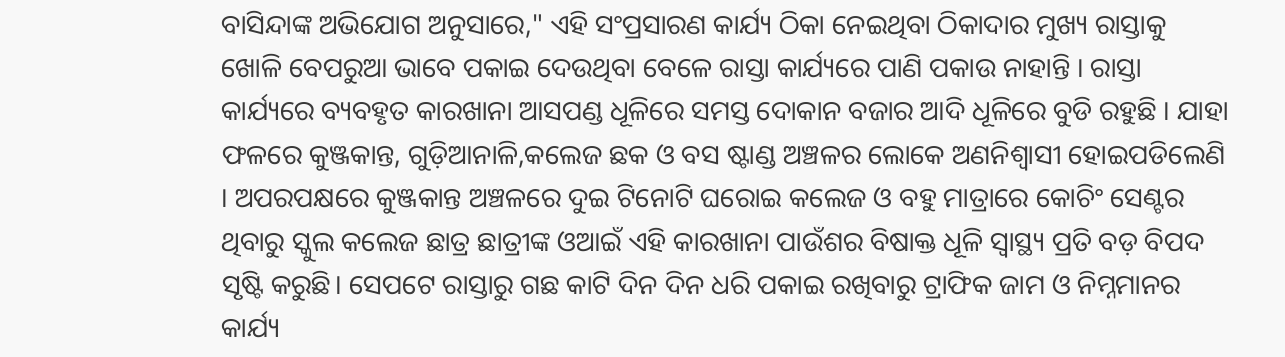ବାସିନ୍ଦାଙ୍କ ଅଭିଯୋଗ ଅନୁସାରେ," ଏହି ସଂପ୍ରସାରଣ କାର୍ଯ୍ୟ ଠିକା ନେଇଥିବା ଠିକାଦାର ମୁଖ୍ୟ ରାସ୍ତାକୁ ଖୋଳି ବେପରୁଆ ଭାବେ ପକାଇ ଦେଉଥିବା ବେଳେ ରାସ୍ତା କାର୍ଯ୍ୟରେ ପାଣି ପକାଉ ନାହାନ୍ତି । ରାସ୍ତା କାର୍ଯ୍ୟରେ ବ୍ୟବହୃତ କାରଖାନା ଆସପଣ୍ଡ ଧୂଳିରେ ସମସ୍ତ ଦୋକାନ ବଜାର ଆଦି ଧୂଳିରେ ବୁଡି ରହୁଛି । ଯାହା ଫଳରେ କୁଞ୍ଜକାନ୍ତ, ଗୁଡ଼ିଆନାଳି,କଲେଜ ଛକ ଓ ବସ ଷ୍ଟାଣ୍ଡ ଅଞ୍ଚଳର ଲୋକେ ଅଣନିଶ୍ୱାସୀ ହୋଇପଡିଲେଣି । ଅପରପକ୍ଷରେ କୁଞ୍ଜକାନ୍ତ ଅଞ୍ଚଳରେ ଦୁଇ ଟିନୋଟି ଘରୋଇ କଲେଜ ଓ ବହୁ ମାତ୍ରାରେ କୋଚିଂ ସେଣ୍ଟର ଥିବାରୁ ସ୍କୁଲ କଲେଜ ଛାତ୍ର ଛାତ୍ରୀଙ୍କ ଓଆଇଁ ଏହି କାରଖାନା ପାଉଁଶର ବିଷାକ୍ତ ଧୂଳି ସ୍ୱାସ୍ଥ୍ୟ ପ୍ରତି ବଡ଼ ବିପଦ ସୃଷ୍ଟି କରୁଛି। ସେପଟେ ରାସ୍ତାରୁ ଗଛ କାଟି ଦିନ ଦିନ ଧରି ପକାଇ ରଖିବାରୁ ଟ୍ରାଫିକ ଜାମ ଓ ନିମ୍ନମାନର କାର୍ଯ୍ୟ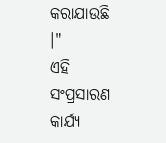କରାଯାଉଛି ।"
ଏହି ସଂପ୍ରସାରଣ କାର୍ଯ୍ୟ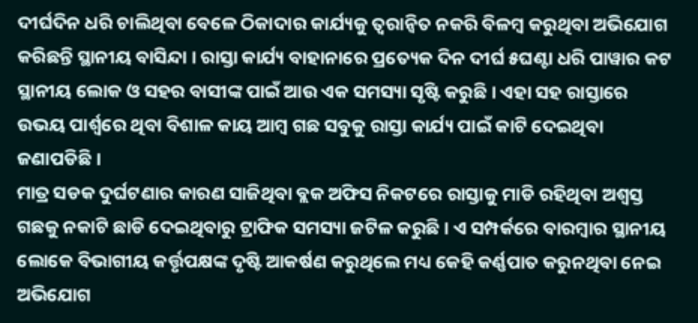ଦୀର୍ଘଦିନ ଧରି ଚାଲିଥିବା ବେଳେ ଠିକାଦାର କାର୍ଯ୍ୟକୁ ତ୍ବରାନ୍ବିତ ନକରି ବିଳମ୍ବ କରୁଥିବା ଅଭିଯୋଗ କରିଛନ୍ତି ସ୍ଥାନୀୟ ବାସିନ୍ଦା । ରାସ୍ତା କାର୍ଯ୍ୟ ବାହାନାରେ ପ୍ରତ୍ୟେକ ଦିନ ଦୀର୍ଘ ୫ଘଣ୍ଟା ଧରି ପାୱାର କଟ ସ୍ଥାନୀୟ ଲୋକ ଓ ସହର ବାସୀଙ୍କ ପାଇଁ ଆଉ ଏକ ସମସ୍ୟା ସୃଷ୍ଟି କରୁଛି । ଏହା ସହ ରାସ୍ତାରେ ଉଭୟ ପାର୍ଶ୍ଵରେ ଥିବା ବିଶାଳ କାୟ ଆମ୍ବ ଗଛ ସବୁକୁ ରାସ୍ତା କାର୍ଯ୍ୟ ପାଇଁ କାଟି ଦେଇଥିବା ଜଣାପଡିଛି ।
ମାତ୍ର ସଡକ ଦୁର୍ଘଟଣାର କାରଣ ସାଜିଥିବା ବ୍ଲକ ଅଫିସ ନିକଟରେ ରାସ୍ତାକୁ ମାଡି ରହିଥିବା ଅଶ୍ୱସ୍ତ ଗଛକୁ ନକାଟି ଛାଡି ଦେଇଥିବାରୁ ଟ୍ରାଫିକ ସମସ୍ୟା ଜଟିଳ କରୁଛି । ଏ ସମ୍ପର୍କରେ ବାରମ୍ବାର ସ୍ଥାନୀୟ ଲୋକେ ବିଭାଗୀୟ କର୍ତ୍ତୃପକ୍ଷଙ୍କ ଦୃଷ୍ଟି ଆକର୍ଷଣ କରୁଥିଲେ ମଧ୍ୟ କେହି କର୍ଣ୍ଣପାତ କରୁନଥିବା ନେଇ ଅଭିଯୋଗ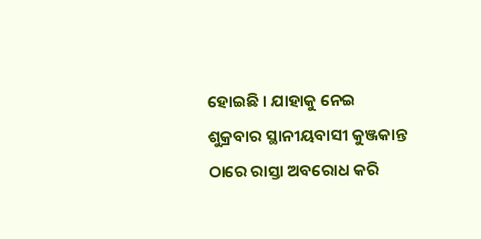ହୋଇଛି । ଯାହାକୁ ନେଇ ଶୁକ୍ରବାର ସ୍ଥାନୀୟବାସୀ କୁଞ୍ଜକାନ୍ତ ଠାରେ ରାସ୍ତା ଅବରୋଧ କରି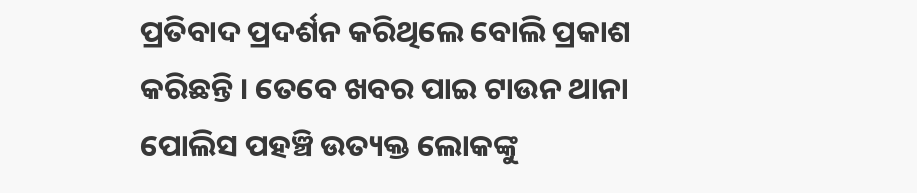ପ୍ରତିବାଦ ପ୍ରଦର୍ଶନ କରିଥିଲେ ବୋଲି ପ୍ରକାଶ କରିଛନ୍ତି । ତେବେ ଖବର ପାଇ ଟାଉନ ଥାନା ପୋଲିସ ପହଞ୍ଚି ଉତ୍ୟକ୍ତ ଲୋକଙ୍କୁ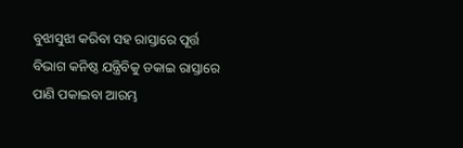ବୁଝାସୁଝା କରିବା ସହ ରାସ୍ତାରେ ପୂର୍ତ୍ତ ବିଭାଗ କନିଷ୍ଠ ଯନ୍ତ୍ରିବିକୁ ଡକାଇ ରାସ୍ତାରେ ପାଣି ପକାଇବା ଆରମ୍ଭ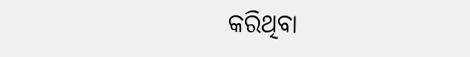କରିଥିବା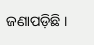ଜଣାପଡ଼ିଛି ।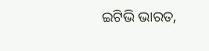ଇଟିଭି ଭାରତ,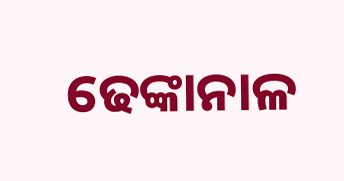ଢେଙ୍କାନାଳ